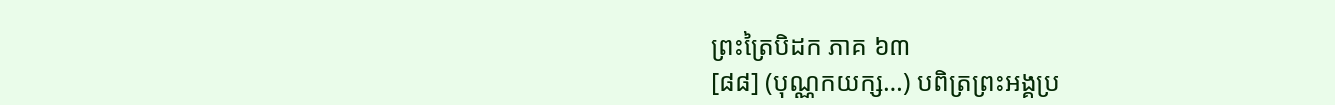ព្រះត្រៃបិដក ភាគ ៦៣
[៨៨] (បុណ្ណកយក្ស…) បពិត្រព្រះអង្គប្រ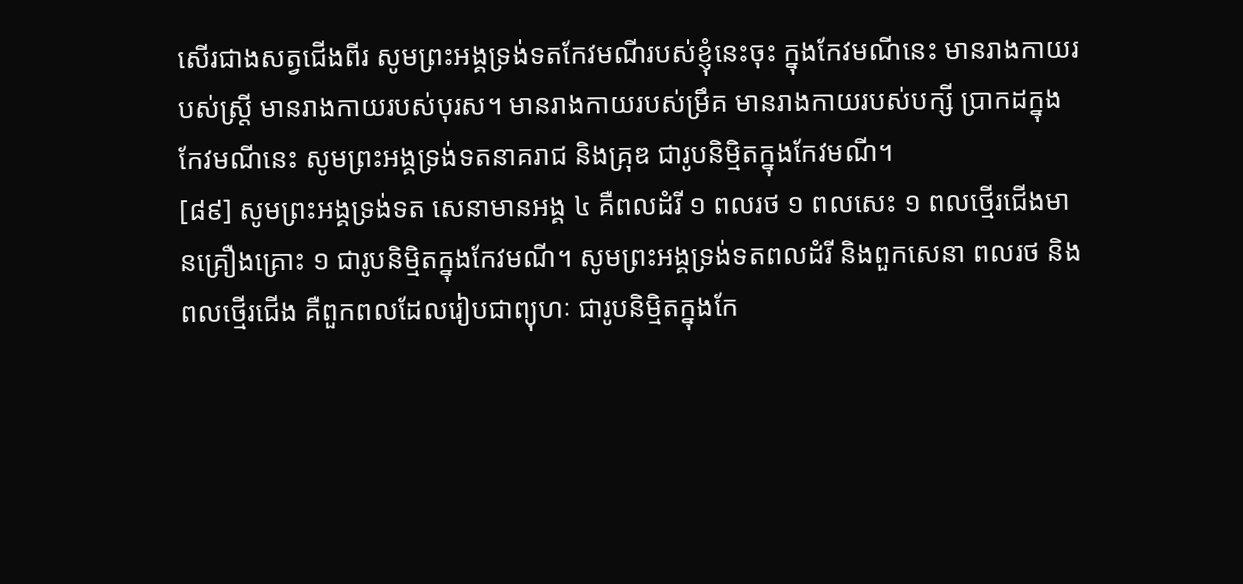សើរជាងសត្វជើងពីរ សូមព្រះអង្គទ្រង់ទតកែវមណីរបស់ខ្ញុំនេះចុះ ក្នុងកែវមណីនេះ មានរាងកាយរបស់ស្រ្តី មានរាងកាយរបស់បុរស។ មានរាងកាយរបស់ម្រឹគ មានរាងកាយរបស់បក្សី ប្រាកដក្នុងកែវមណីនេះ សូមព្រះអង្គទ្រង់ទតនាគរាជ និងគ្រុឌ ជារូបនិម្មិតក្នុងកែវមណី។
[៨៩] សូមព្រះអង្គទ្រង់ទត សេនាមានអង្គ ៤ គឺពលដំរី ១ ពលរថ ១ ពលសេះ ១ ពលថ្មើរជើងមានគ្រឿងគ្រោះ ១ ជារូបនិម្មិតក្នុងកែវមណី។ សូមព្រះអង្គទ្រង់ទតពលដំរី និងពួកសេនា ពលរថ និងពលថ្មើរជើង គឺពួកពលដែលរៀបជាព្យុហៈ ជារូបនិម្មិតក្នុងកែ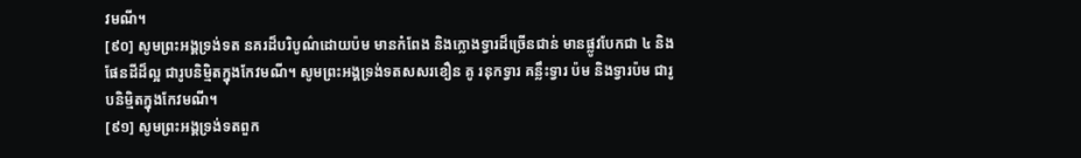វមណី។
[៩០] សូមព្រះអង្គទ្រង់ទត នគរដ៏បរិបូណ៌ដោយប៉ម មានកំពែង និងក្លោងទ្វារដ៏ច្រើនជាន់ មានផ្លូវបែកជា ៤ និងផែនដីដ៏ល្អ ជារូបនិម្មិតក្នុងកែវមណី។ សូមព្រះអង្គទ្រង់ទតសសរខឿន គូ រនុកទ្វារ គន្លឹះទ្វារ ប៉ម និងទ្វារប៉ម ជារូបនិម្មិតក្នុងកែវមណី។
[៩១] សូមព្រះអង្គទ្រង់ទតពួក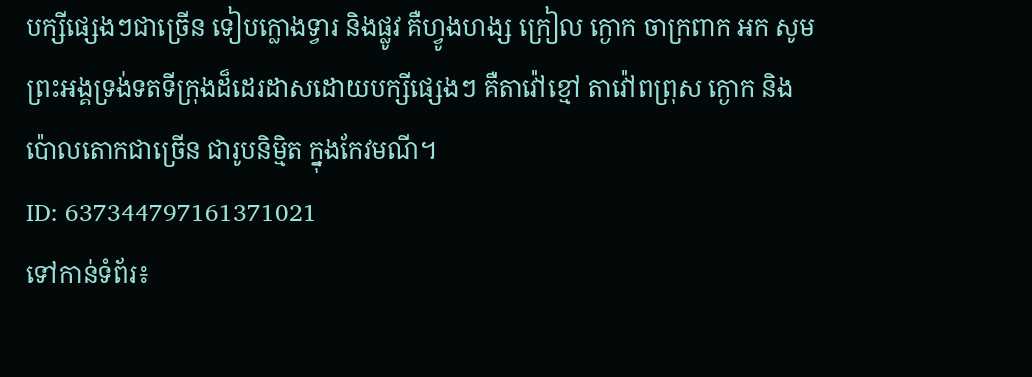បក្សីផ្សេងៗជាច្រើន ទៀបក្លោងទ្វារ និងផ្លូវ គឺហ្វូងហង្ស ក្រៀល ក្ងោក ចាក្រពាក អក សូមព្រះអង្គទ្រង់ទតទីក្រុងដ៏ដេរដាសដោយបក្សីផ្សេងៗ គឺតាវ៉ៅខ្មៅ តាវ៉ៅពព្រុស ក្ងោក និងប៉ោលតោកជាច្រើន ជារូបនិម្មិត ក្នុងកែវមណី។
ID: 637344797161371021
ទៅកាន់ទំព័រ៖